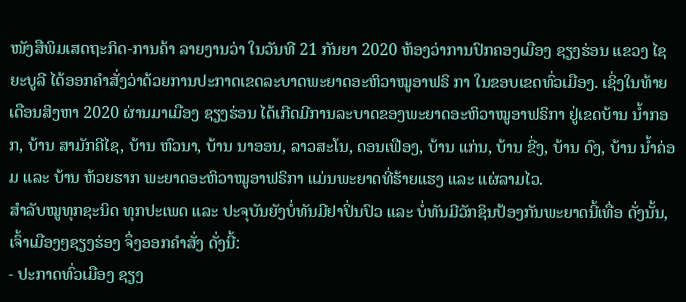ໜັງສືພິມເສດຖະກິດ-ການຄ້າ ລາຍງານວ່າ ໃນວັນທີ 21 ກັນຍາ 2020 ຫ້ອງວ່າການປົກຄອງເມືອງ ຊຽງຮ່ອນ ແຂວງ ໄຊຍະບູລີ ໄດ້ອອກຄຳສັ່ງວ່າດ້ວຍການປະກາດເຂດລະບາດພະຍາດອະຫິວາໝູອາຟຣິ ກາ ໃນຂອບເຂດທົ່ວເມືອງ. ເຊິ່ງໃນທ້າຍເດືອນສິງຫາ 2020 ຜ່ານມາເມືອງ ຊຽງຮ່ອນ ໄດ້ເກີດມີການລະບາດຂອງພະຍາດອະຫິວາໝູອາຟຣິກາ ຢູ່ເຂດບ້ານ ນໍ້າກອກ, ບ້ານ ສາມັກຄີໄຊ, ບ້ານ ຫົວນາ, ບ້ານ ນາອອນ, ລາວສະໂນ, ດອນເຟືອງ, ບ້ານ ແກ່ນ, ບ້ານ ຂີ່ງ, ບ້ານ ດົງ, ບ້ານ ນໍ້າຄ່ອມ ແລະ ບ້ານ ຫ້ວຍຮາກ ພະຍາດອະຫິວາໝູອາຟຣິກາ ແມ່ນພະຍາດທີ່ຮ້າຍແຮງ ແລະ ແຜ່ລາມໄວ.
ສຳລັບໝູທຸກຊະນິດ ທຸກປະເພດ ແລະ ປະຈຸບັນຍັງບໍ່ທັນມີຢາປິ່ນປົວ ແລະ ບໍ່ທັນມີວັກຊິນປ້ອງກັນພະຍາດນີ້ເທື່ອ ດັ່ງນັ້ນ, ເຈົ້າເມືອງໆຊຽງຮ່ອງ ຈຶ່ງອອກຄຳສັ່ງ ດັ່ງນີ້:
- ປະກາດທົ່ວເມືອງ ຊຽງ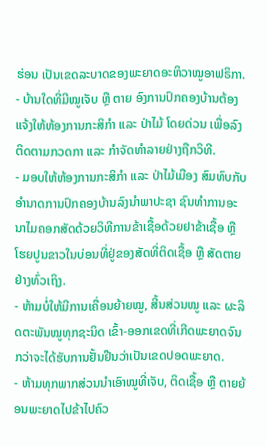ຮ່ອນ ເປັນເຂດລະບາດຂອງພະຍາດອະຫິວາໝູອາຟຣິກາ.
- ບ້ານໃດທີ່ມີໝູເຈັບ ຫຼື ຕາຍ ອົງການປົກຄອງບ້ານຕ້ອງແຈ້ງໃຫ້ຫ້ອງການກະສິກຳ ແລະ ປ່າໄມ້ ໂດຍດ່ວນ ເພື່ອລົງຕິດຕາມກວດກາ ແລະ ກຳຈັດທຳລາຍຢ່າງຖືກວິທີ.
- ມອບໃຫ້ຫ້ອງການກະສິກຳ ແລະ ປ່າໄມ້ເມືອງ ສົມທົບກັບອຳນາດການປົກຄອງບ້ານລົງນຳພາປະຊາ ຊົນທຳການອະນາໄມຄອກສັດດ້ວຍວິທີການຂ້າເຊື້ອດ້ວຍຢາຂ້າເຊື້ອ ຫຼື ໂຮຍປູນຂາວໃນບ່ອນທີ່ຢູ່ຂອງສັດທີ່ຕິດເຊື້ອ ຫຼື ສັດຕາຍຢ່າງທົ່ວເຖິງ.
- ຫ້າມບໍ່ໃຫ້ມີການເຄື່ອນຍ້າຍໝູ, ສີ້ນສ່ວນໝູ ແລະ ຜະລິດຕະພັນໝູທຸກຊະນິດ ເຂົ້າ-ອອກເຂດທີ່ເກີດພະຍາດຈົນກວ່າຈະໄດ້ຮັບການຢັ້ນຢືນວ່າເປັນເຂດປອດພະຍາດ.
- ຫ້າມທຸກພາກສ່ວນນຳເອົາໝູທີ່ເຈັບ, ຕິດເຊື້ອ ຫຼື ຕາຍຍ້ອນພະຍາດໄປຂ້າໄປຄົວ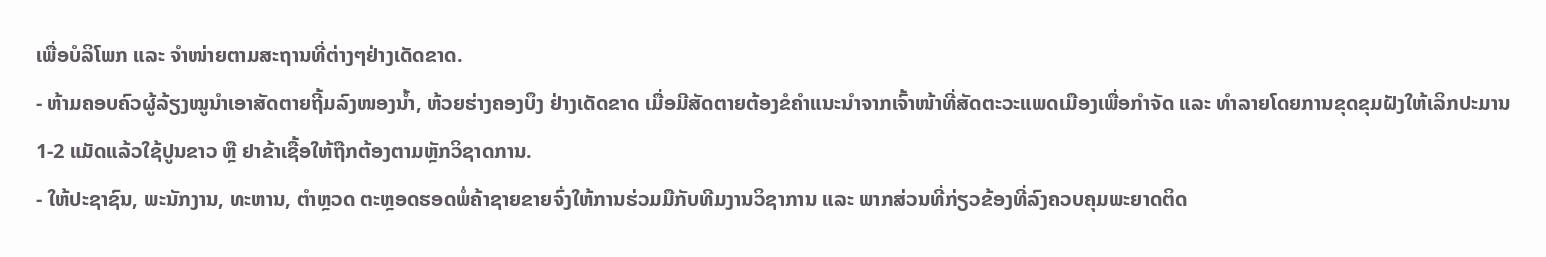ເພື່ອບໍລິໂພກ ແລະ ຈຳໜ່າຍຕາມສະຖານທີ່ຕ່າງໆຢ່າງເດັດຂາດ.
- ຫ້າມຄອບຄົວຜູ້ລ້ຽງໝູນຳເອາສັດຕາຍຖີ້ມລົງໜອງນໍ້າ, ຫ້ວຍຮ່າງຄອງບຶງ ຢ່າງເດັດຂາດ ເມື່ອມີສັດຕາຍຕ້ອງຂໍຄຳແນະນຳຈາກເຈົ້າໜ້າທີ່ສັດຕະວະແພດເມືອງເພື່ອກຳຈັດ ແລະ ທຳລາຍໂດຍການຂຸດຂຸມຝັງໃຫ້ເລິກປະມານ 1-2 ແມັດແລ້ວໃຊ້ປູນຂາວ ຫຼື ຢາຂ້າເຊື້ອໃຫ້ຖືກຕ້ອງຕາມຫຼັກວິຊາດການ.
- ໃຫ້ປະຊາຊົນ, ພະນັກງານ, ທະຫານ, ຕຳຫຼວດ ຕະຫຼອດຮອດພໍ່ຄ້າຊາຍຂາຍຈົ່ງໃຫ້ການຮ່ວມມືກັບທີມງານວິຊາການ ແລະ ພາກສ່ວນທີ່ກ່ຽວຂ້ອງທີ່ລົງຄວບຄຸມພະຍາດຕິດ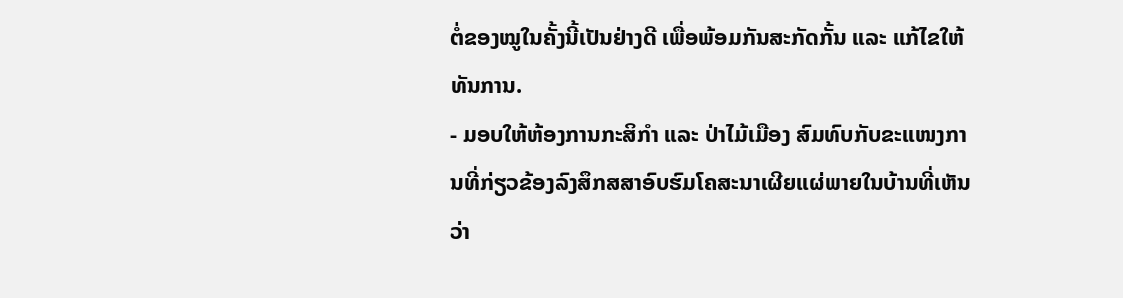ຕໍ່ຂອງໝູໃນຄັ້ງນີ້ເປັນຢ່າງດີ ເພື່ອພ້ອມກັນສະກັດກັ້ນ ແລະ ແກ້ໄຂໃຫ້ທັນການ.
- ມອບໃຫ້ຫ້ອງການກະສິກຳ ແລະ ປ່າໄມ້ເມືອງ ສົມທົບກັບຂະແໜງການທີ່ກ່ຽວຂ້ອງລົງສຶກສສາອົບຮົມໂຄສະນາເຜີຍແຜ່ພາຍໃນບ້ານທີ່ເຫັນວ່າ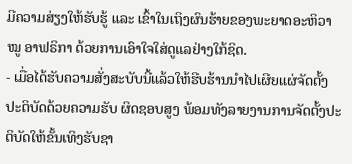ມີຄວາມສ່ຽງໃຫ້ຮັບຮູ້ ແລະ ເຂົ້າໃນເຖິງຜົນຮ້າຍຂອງພະຍາດອະຫິວາໝູ ອາຟຣິກາ ດ້ວຍການເອົາໃຈໃສ່ດູແລຢ່າງໃກ້ຊິດ.
- ເມື່ອໄດ້ຮັບຄວາມສັ່ງສະບັບນີ້ແລ້ວໃຫ້ຮີບຮ້ານນຳໄປເຜີຍແຜ່ຈັດຕັ້ງປະຕິບັດດ້ວຍຄວາມຮັບ ຜິດຊອບສູງ ພ້ອມທັງລາຍງານການຈັດຕັ້ງປະຕິບັດໃຫ້ຂັ້ນເທິງຮັບຊາ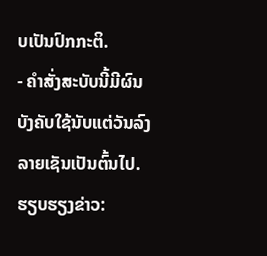ບເປັນປົກກະຕິ.
- ຄຳສັ່ງສະບັບນີ້ມີຜົນບັງຄັບໃຊ້ນັບແຕ່ວັນລົງລາຍເຊັນເປັນຕົ້ນໄປ.
ຮຽບຮຽງຂ່າວ: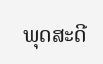ພຸດສະດີ